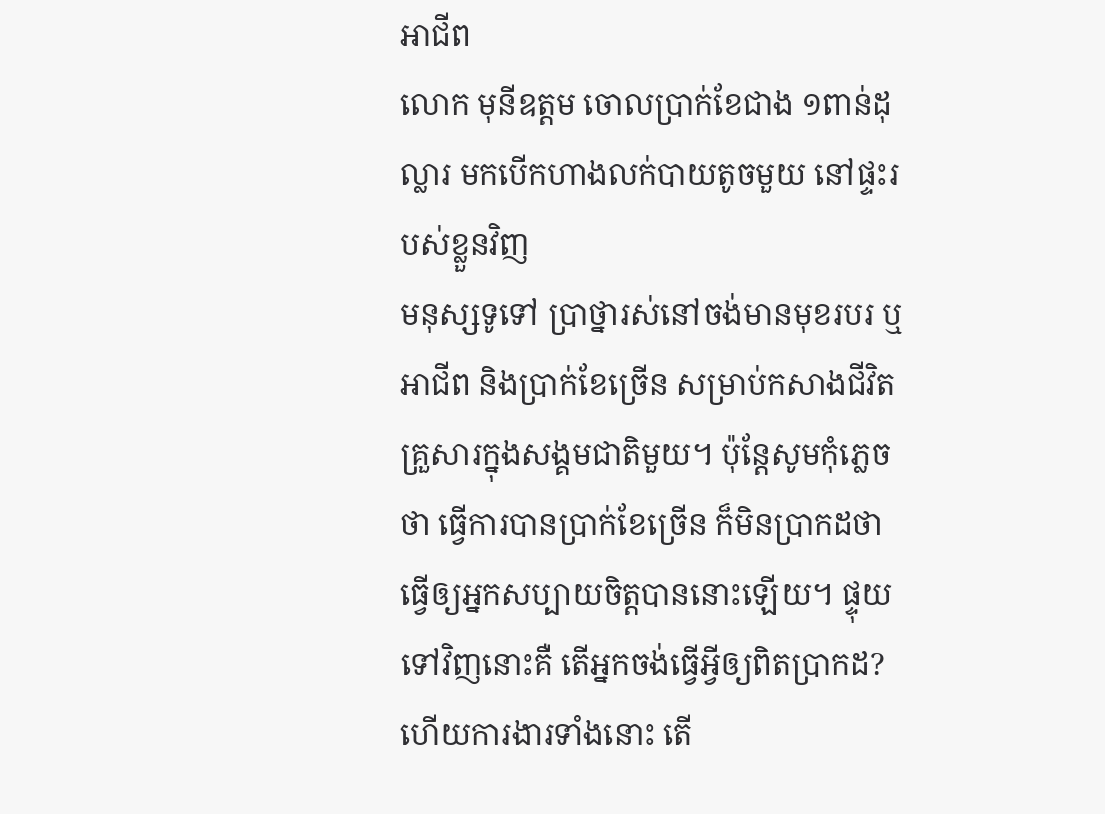អាជីព
លោក មុនីឧត្តម ចោលប្រាក់ខែជាង ១ពាន់ដុល្លារ មកបើកហាងលក់បាយតូចមួយ នៅផ្ទះរបស់ខ្លួនវិញ
មនុស្សទូទៅ ប្រាថ្នារស់នៅចង់មានមុខរបរ ឬអាជីព និងប្រាក់ខែច្រើន សម្រាប់កសាងជីវិតគ្រួសារក្នុងសង្គមជាតិមួយ។ ប៉ុន្តែសូមកុំភ្លេចថា ធ្វើការបានប្រាក់ខែច្រើន ក៏មិនប្រាកដថាធ្វើឲ្យអ្នកសប្បាយចិត្តបាននោះឡើយ។ ផ្ទុយទៅវិញនោះគឺ តើអ្នកចង់ធ្វើអ្វីឲ្យពិតប្រាកដ? ហើយការងារទាំងនោះ តើ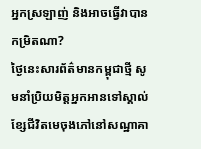អ្នកស្រឡាញ់ និងអាចធ្វើវាបានកម្រិតណា?
ថ្ងៃនេះសារព័ត៌មានកម្ពុជាថ្មី សូមនាំប្រិយមិត្តអ្នកអានទៅស្គាល់ ខ្សែជីវិតមេចុងភៅនៅសណ្ឋាគា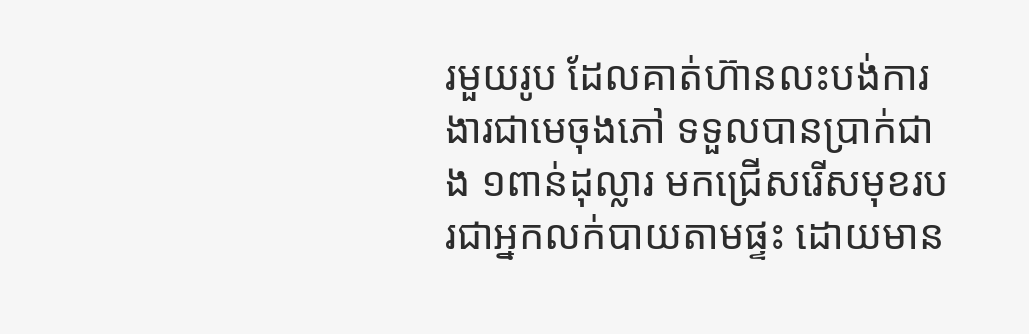រមួយរូប ដែលគាត់ហ៊ានលះបង់ការងារជាមេចុងភៅ ទទួលបានប្រាក់ជាង ១ពាន់ដុល្លារ មកជ្រើសរើសមុខរបរជាអ្នកលក់បាយតាមផ្ទះ ដោយមាន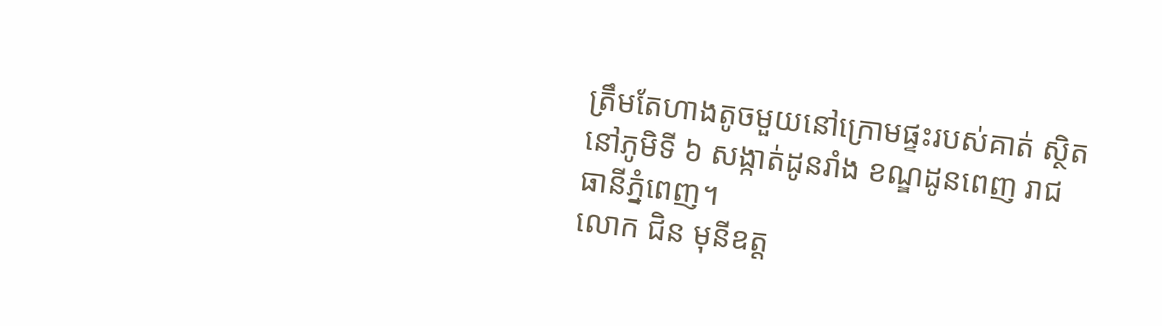ត្រឹមតែហាងតូចមួយនៅក្រោមផ្ទះរបស់គាត់ ស្ថិតនៅភូមិទី ៦ សង្កាត់ដូនរាំង ខណ្ឌដូនពេញ រាជធានីភ្នំពេញ។
លោក ជិន មុនីឧត្ត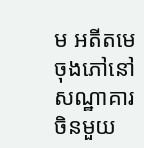ម អតីតមេចុងភៅនៅសណ្ឋាគារចិនមួយ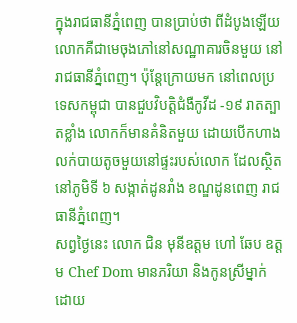ក្នុងរាជធានីភ្នំពេញ បានប្រាប់ថា ពីដំបូងឡើយ លោកគឺជាមេចុងភៅនៅសណ្ឋាគារចិនមួយ នៅរាជធានីភ្នំពេញ។ ប៉ុន្តែក្រោយមក នៅពេលប្រទេសកម្ពុជា បានជួបវិបត្តិជំងឺកូវីដ -១៩ រាតត្បាតខ្លាំង លោកក៏មានគំនិតមួយ ដោយបើកហាងលក់បាយតូចមួយនៅផ្ទះរបស់លោក ដែលស្ថិតនៅភូមិទី ៦ សង្កាត់ដូនរាំង ខណ្ឌដូនពេញ រាជធានីភ្នំពេញ។
សព្វថ្ងៃនេះ លោក ជិន មុនីឧត្តម ហៅ ឆែប ឧត្តម Chef Dom មានភរិយា និងកូនស្រីម្នាក់ ដោយ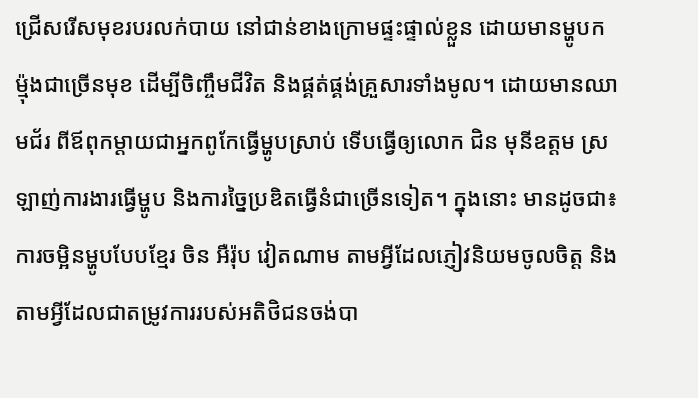ជ្រើសរើសមុខរបរលក់បាយ នៅជាន់ខាងក្រោមផ្ទះផ្ទាល់ខ្លួន ដោយមានម្ហូបកម្ម៉ុងជាច្រើនមុខ ដើម្បីចិញ្ចឹមជីវិត និងផ្គត់ផ្គង់គ្រួសារទាំងមូល។ ដោយមានឈាមជ័រ ពីឪពុកម្ដាយជាអ្នកពូកែធ្វើម្ហូបស្រាប់ ទើបធ្វើឲ្យលោក ជិន មុនីឧត្តម ស្រឡាញ់ការងារធ្វើម្ហូប និងការច្នៃប្រឌិតធ្វើនំជាច្រើនទៀត។ ក្នុងនោះ មានដូចជា៖ ការចម្អិនម្ហូបបែបខ្មែរ ចិន អឺរ៉ុប វៀតណាម តាមអ្វីដែលភ្ញៀវនិយមចូលចិត្ត និងតាមអ្វីដែលជាតម្រូវការរបស់អតិថិជនចង់បា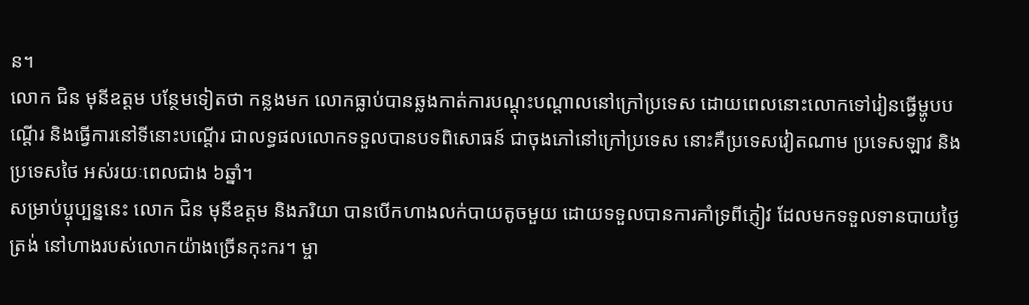ន។
លោក ជិន មុនីឧត្តម បន្ថែមទៀតថា កន្លងមក លោកធ្លាប់បានឆ្លងកាត់ការបណ្ដុះបណ្ដាលនៅក្រៅប្រទេស ដោយពេលនោះលោកទៅរៀនធ្វើម្ហូបបណ្ដើរ និងធ្វើការនៅទីនោះបណ្ដើរ ជាលទ្ធផលលោកទទួលបានបទពិសោធន៍ ជាចុងភៅនៅក្រៅប្រទេស នោះគឺប្រទេសវៀតណាម ប្រទេសឡាវ និងប្រទេសថៃ អស់រយៈពេលជាង ៦ឆ្នាំ។
សម្រាប់ប្ចុប្បន្ននេះ លោក ជិន មុនីឧត្តម និងភរិយា បានបើកហាងលក់បាយតូចមួយ ដោយទទួលបានការគាំទ្រពីភ្ញៀវ ដែលមកទទួលទានបាយថ្ងៃត្រង់ នៅហាងរបស់លោកយ៉ាងច្រើនកុះករ។ ម្ចា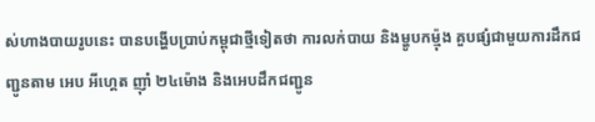ស់ហាងបាយរូបនេះ បានបង្ហើបប្រាប់កម្ពុជាថ្មីទៀតថា ការលក់បាយ និងម្ហូបកម្ម៉ុង គួបផ្សំជាមួយការដឹកជញ្ជូនតាម អេប អីហ្គេត ញ៉ាំ ២៤ម៉ោង និងអេបដឹកជញ្ជូន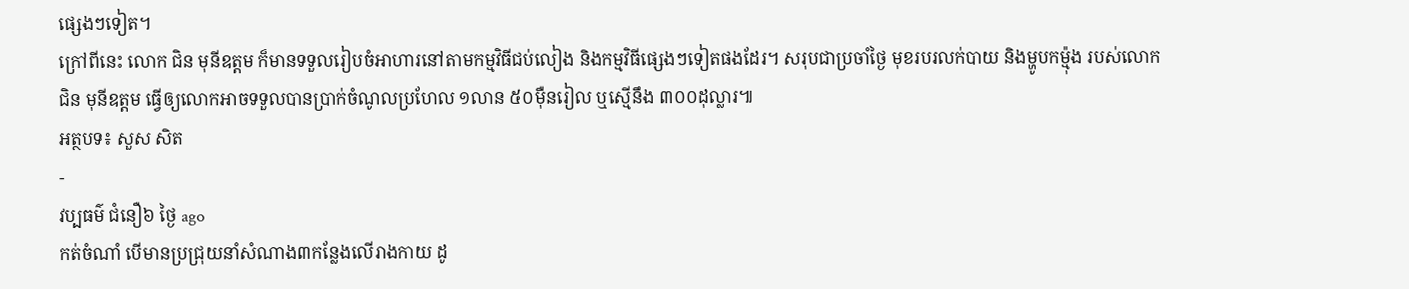ផ្សេងៗទៀត។
ក្រៅពីនេះ លោក ជិន មុនីឧត្តម ក៏មានទទួលរៀបចំអាហារនៅតាមកម្មវិធីជប់លៀង និងកម្មវិធីផ្សេងៗទៀតផងដែរ។ សរុបជាប្រចាំថ្ងៃ មុខរបរលក់បាយ និងម្ហូបកម្ម៉ុង របស់លោកជិន មុនីឧត្តម ធ្វើឲ្យលោកអាចទទួលបានប្រាក់ចំណូលប្រហែល ១លាន ៥០ម៉ឺនរៀល ឬស្មើនឹង ៣០០ដុល្លារ៕
អត្ថបទ៖ សួស សិត
-
វប្បធម៌ ជំនឿ៦ ថ្ងៃ ago
កត់ចំណាំ បើមានប្រជ្រុយនាំសំណាង៣កន្លែងលើរាងកាយ ដូ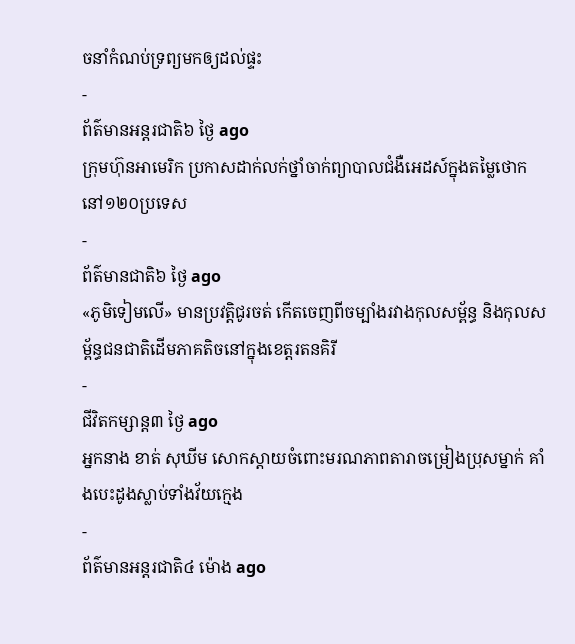ចនាំកំណប់ទ្រព្យមកឲ្យដល់ផ្ទះ
-
ព័ត៌មានអន្ដរជាតិ៦ ថ្ងៃ ago
ក្រុមហ៊ុនអាមេរិក ប្រកាសដាក់លក់ថ្នាំចាក់ព្យាបាលជំងឺអេដស៍ក្នុងតម្លៃថោក នៅ១២០ប្រទេស
-
ព័ត៌មានជាតិ៦ ថ្ងៃ ago
«ភូមិទៀមលើ» មានប្រវត្តិជូរចត់ កើតចេញពីចម្បាំងរវាងកុលសម្ព័ន្ធ និងកុលសម្ព័ន្ធជនជាតិដើមភាគតិចនៅក្នុងខេត្តរតនគិរី
-
ជីវិតកម្សាន្ដ៣ ថ្ងៃ ago
អ្នកនាង ខាត់ សុឃីម សោកស្តាយចំពោះមរណភាពតារាចម្រៀងប្រុសម្នាក់ គាំងបេះដូងស្លាប់ទាំងវ័យក្មេង
-
ព័ត៌មានអន្ដរជាតិ៤ ម៉ោង ago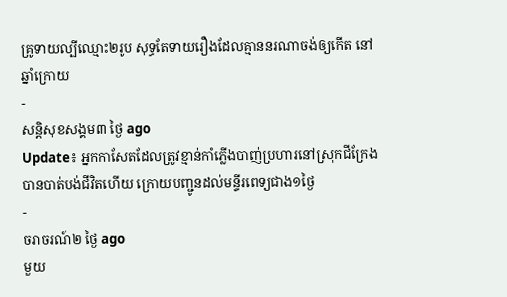គ្រូទាយល្បីឈ្មោះ២រូប សុទ្ធតែទាយរឿងដែលគ្មាននរណាចង់ឲ្យកើត នៅឆ្នាំក្រោយ
-
សន្តិសុខសង្គម៣ ថ្ងៃ ago
Update៖ អ្នកកាសែតដែលត្រូវខ្មាន់កាំភ្លើងបាញ់ប្រហារនៅស្រុកជីក្រែង បានបាត់បង់ជីវិតហើយ ក្រោយបញ្ជូនដល់មន្ទីរពេទ្យជាង១ថ្ងៃ
-
ចរាចរណ៍២ ថ្ងៃ ago
មួយ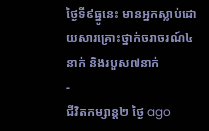ថ្ងៃទី៩ធ្នូនេះ មានអ្នកស្លាប់ដោយសារគ្រោះថ្នាក់ចរាចរណ៍៤នាក់ និងរបួស៧នាក់
-
ជីវិតកម្សាន្ដ២ ថ្ងៃ ago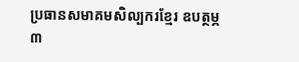ប្រធានសមាគមសិល្បករខ្មែរ ឧបត្ថម្ភ ៣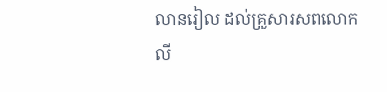លានរៀល ដល់គ្រួសារសពលោក លី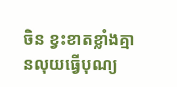ចិន ខ្វះខាតខ្លាំងគ្មានលុយធ្វើបុណ្យ